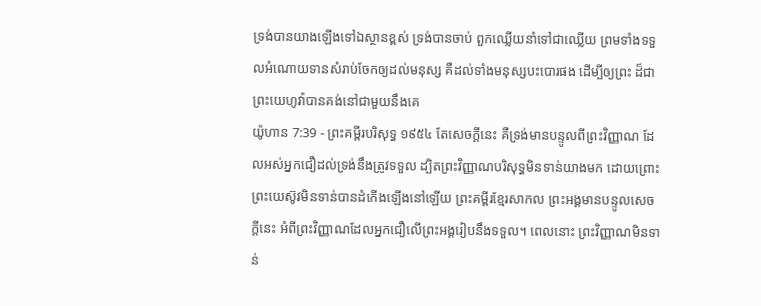ទ្រង់បានយាងឡើងទៅឯស្ថានខ្ពស់ ទ្រង់បានចាប់ ពួកឈ្លើយនាំទៅជាឈ្លើយ ព្រមទាំងទទួលអំណោយទានសំរាប់ចែកឲ្យដល់មនុស្ស គឺដល់ទាំងមនុស្សបះបោរផង ដើម្បីឲ្យព្រះ ដ៏ជាព្រះយេហូវ៉ាបានគង់នៅជាមួយនឹងគេ
យ៉ូហាន 7:39 - ព្រះគម្ពីរបរិសុទ្ធ ១៩៥៤ តែសេចក្ដីនេះ គឺទ្រង់មានបន្ទូលពីព្រះវិញ្ញាណ ដែលអស់អ្នកជឿដល់ទ្រង់នឹងត្រូវទទួល ដ្បិតព្រះវិញ្ញាណបរិសុទ្ធមិនទាន់យាងមក ដោយព្រោះព្រះយេស៊ូវមិនទាន់បានដំកើងឡើងនៅឡើយ ព្រះគម្ពីរខ្មែរសាកល ព្រះអង្គមានបន្ទូលសេចក្ដីនេះ អំពីព្រះវិញ្ញាណដែលអ្នកជឿលើព្រះអង្គរៀបនឹងទទួល។ ពេលនោះ ព្រះវិញ្ញាណមិនទាន់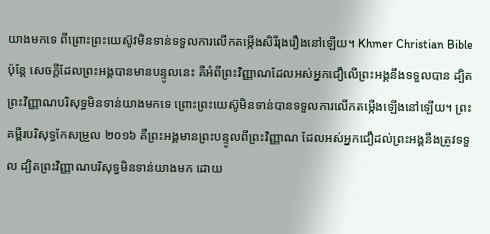យាងមកទេ ពីព្រោះព្រះយេស៊ូវមិនទាន់ទទួលការលើកតម្កើងសិរីរុងរឿងនៅឡើយ។ Khmer Christian Bible ប៉ុន្ដែ សេចក្ដីដែលព្រះអង្គបានមានបន្ទូលនេះ គឺអំពីព្រះវិញ្ញាណដែលអស់អ្នកជឿលើព្រះអង្គនឹងទទួលបាន ដ្បិតព្រះវិញ្ញាណបរិសុទ្ធមិនទាន់យាងមកទេ ព្រោះព្រះយេស៊ូមិនទាន់បានទទួលការលើកតម្កើងឡើងនៅឡើយ។ ព្រះគម្ពីរបរិសុទ្ធកែសម្រួល ២០១៦ គឺព្រះអង្គមានព្រះបន្ទូលពីព្រះវិញ្ញាណ ដែលអស់អ្នកជឿដល់ព្រះអង្គនឹងត្រូវទទួល ដ្បិតព្រះវិញ្ញាណបរិសុទ្ធមិនទាន់យាងមក ដោយ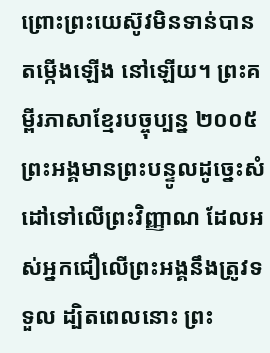ព្រោះព្រះយេស៊ូវមិនទាន់បានតម្កើងឡើង នៅឡើយ។ ព្រះគម្ពីរភាសាខ្មែរបច្ចុប្បន្ន ២០០៥ ព្រះអង្គមានព្រះបន្ទូលដូច្នេះសំដៅទៅលើព្រះវិញ្ញាណ ដែលអស់អ្នកជឿលើព្រះអង្គនឹងត្រូវទទួល ដ្បិតពេលនោះ ព្រះ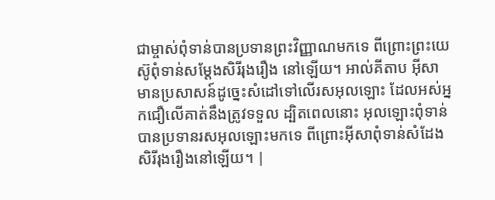ជាម្ចាស់ពុំទាន់បានប្រទានព្រះវិញ្ញាណមកទេ ពីព្រោះព្រះយេស៊ូពុំទាន់សម្តែងសិរីរុងរឿង នៅឡើយ។ អាល់គីតាប អ៊ីសាមានប្រសាសន៍ដូច្នេះសំដៅទៅលើរសអុលឡោះ ដែលអស់អ្នកជឿលើគាត់នឹងត្រូវទទួល ដ្បិតពេលនោះ អុលឡោះពុំទាន់បានប្រទានរសអុលឡោះមកទេ ពីព្រោះអ៊ីសាពុំទាន់សំដែងសិរីរុងរឿងនៅឡើយ។ |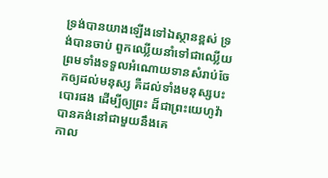ទ្រង់បានយាងឡើងទៅឯស្ថានខ្ពស់ ទ្រង់បានចាប់ ពួកឈ្លើយនាំទៅជាឈ្លើយ ព្រមទាំងទទួលអំណោយទានសំរាប់ចែកឲ្យដល់មនុស្ស គឺដល់ទាំងមនុស្សបះបោរផង ដើម្បីឲ្យព្រះ ដ៏ជាព្រះយេហូវ៉ាបានគង់នៅជាមួយនឹងគេ
កាល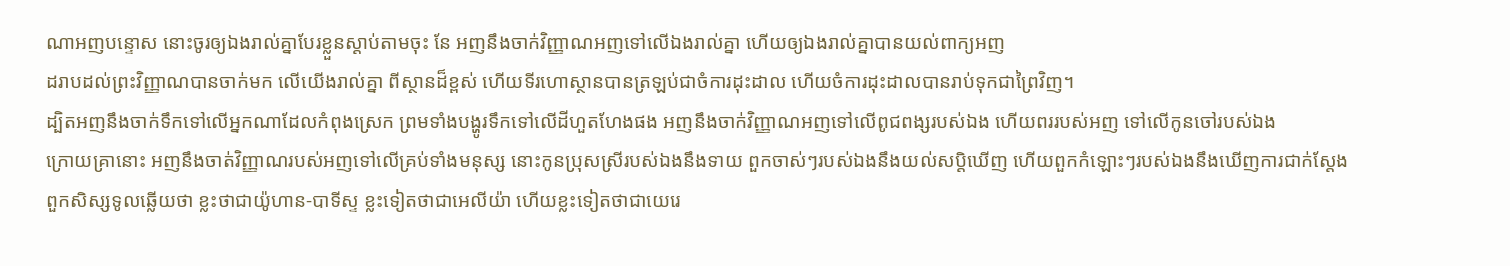ណាអញបន្ទោស នោះចូរឲ្យឯងរាល់គ្នាបែរខ្លួនស្តាប់តាមចុះ នែ អញនឹងចាក់វិញ្ញាណអញទៅលើឯងរាល់គ្នា ហើយឲ្យឯងរាល់គ្នាបានយល់ពាក្យអញ
ដរាបដល់ព្រះវិញ្ញាណបានចាក់មក លើយើងរាល់គ្នា ពីស្ថានដ៏ខ្ពស់ ហើយទីរហោស្ថានបានត្រឡប់ជាចំការដុះដាល ហើយចំការដុះដាលបានរាប់ទុកជាព្រៃវិញ។
ដ្បិតអញនឹងចាក់ទឹកទៅលើអ្នកណាដែលកំពុងស្រេក ព្រមទាំងបង្ហូរទឹកទៅលើដីហួតហែងផង អញនឹងចាក់វិញ្ញាណអញទៅលើពូជពង្សរបស់ឯង ហើយពររបស់អញ ទៅលើកូនចៅរបស់ឯង
ក្រោយគ្រានោះ អញនឹងចាត់វិញ្ញាណរបស់អញទៅលើគ្រប់ទាំងមនុស្ស នោះកូនប្រុសស្រីរបស់ឯងនឹងទាយ ពួកចាស់ៗរបស់ឯងនឹងយល់សប្តិឃើញ ហើយពួកកំឡោះៗរបស់ឯងនឹងឃើញការជាក់ស្តែង
ពួកសិស្សទូលឆ្លើយថា ខ្លះថាជាយ៉ូហាន-បាទីស្ទ ខ្លះទៀតថាជាអេលីយ៉ា ហើយខ្លះទៀតថាជាយេរេ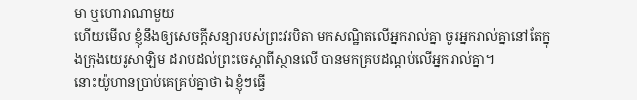មា ឬហោរាណាមួយ
ហើយមើល ខ្ញុំនឹងឲ្យសេចក្ដីសន្យារបស់ព្រះវរបិតា មកសណ្ឋិតលើអ្នករាល់គ្នា ចូរអ្នករាល់គ្នានៅតែក្នុងក្រុងយេរូសាឡិម ដរាបដល់ព្រះចេស្តាពីស្ថានលើ បានមកគ្របដណ្តប់លើអ្នករាល់គ្នា។
នោះយ៉ូហានប្រាប់គេគ្រប់គ្នាថា ឯខ្ញុំៗធ្វើ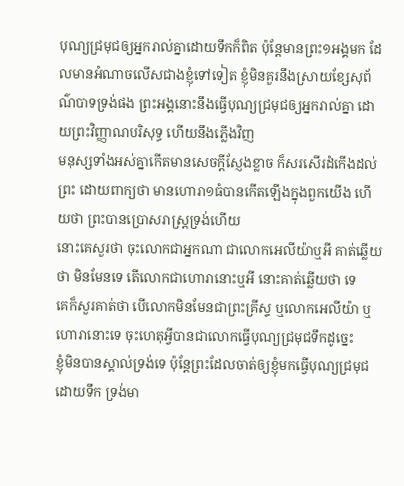បុណ្យជ្រមុជឲ្យអ្នករាល់គ្នាដោយទឹកក៏ពិត ប៉ុន្តែមានព្រះ១អង្គមក ដែលមានអំណាចលើសជាងខ្ញុំទៅទៀត ខ្ញុំមិនគួរនឹងស្រាយខ្សែសុព័ណ៌បាទទ្រង់ផង ព្រះអង្គនោះនឹងធ្វើបុណ្យជ្រមុជឲ្យអ្នករាល់គ្នា ដោយព្រះវិញ្ញាណបរិសុទ្ធ ហើយនឹងភ្លើងវិញ
មនុស្សទាំងអស់គ្នាកើតមានសេចក្ដីស្ញែងខ្លាច ក៏សរសើរដំកើងដល់ព្រះ ដោយពាក្យថា មានហោរា១ធំបានកើតឡើងក្នុងពួកយើង ហើយថា ព្រះបានប្រោសរាស្ត្រទ្រង់ហើយ
នោះគេសួរថា ចុះលោកជាអ្នកណា ជាលោកអេលីយ៉ាឬអី គាត់ឆ្លើយថា មិនមែនទេ តើលោកជាហោរានោះឬអី នោះគាត់ឆ្លើយថា ទេ
គេក៏សួរគាត់ថា បើលោកមិនមែនជាព្រះគ្រីស្ទ ឬលោកអេលីយ៉ា ឬហោរានោះទេ ចុះហេតុអ្វីបានជាលោកធ្វើបុណ្យជ្រមុជទឹកដូច្នេះ
ខ្ញុំមិនបានស្គាល់ទ្រង់ទេ ប៉ុន្តែព្រះដែលចាត់ឲ្យខ្ញុំមកធ្វើបុណ្យជ្រមុជដោយទឹក ទ្រង់មា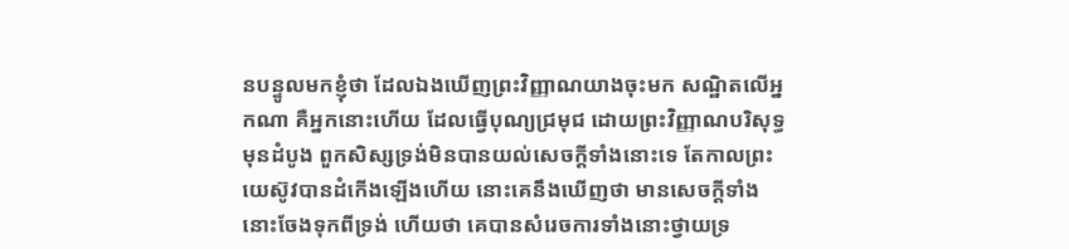នបន្ទូលមកខ្ញុំថា ដែលឯងឃើញព្រះវិញ្ញាណយាងចុះមក សណ្ឋិតលើអ្នកណា គឺអ្នកនោះហើយ ដែលធ្វើបុណ្យជ្រមុជ ដោយព្រះវិញ្ញាណបរិសុទ្ធ
មុនដំបូង ពួកសិស្សទ្រង់មិនបានយល់សេចក្ដីទាំងនោះទេ តែកាលព្រះយេស៊ូវបានដំកើងឡើងហើយ នោះគេនឹងឃើញថា មានសេចក្ដីទាំងនោះចែងទុកពីទ្រង់ ហើយថា គេបានសំរេចការទាំងនោះថ្វាយទ្រ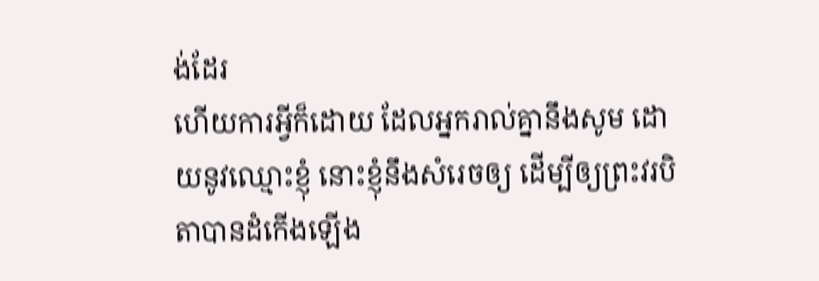ង់ដែរ
ហើយការអ្វីក៏ដោយ ដែលអ្នករាល់គ្នានឹងសូម ដោយនូវឈ្មោះខ្ញុំ នោះខ្ញុំនឹងសំរេចឲ្យ ដើម្បីឲ្យព្រះវរបិតាបានដំកើងឡើង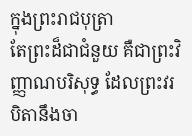ក្នុងព្រះរាជបុត្រា
តែព្រះដ៏ជាជំនួយ គឺជាព្រះវិញ្ញាណបរិសុទ្ធ ដែលព្រះវរបិតានឹងចា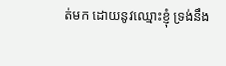ត់មក ដោយនូវឈ្មោះខ្ញុំ ទ្រង់នឹង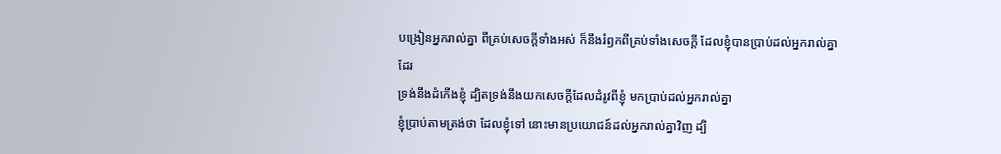បង្រៀនអ្នករាល់គ្នា ពីគ្រប់សេចក្ដីទាំងអស់ ក៏នឹងរំឭកពីគ្រប់ទាំងសេចក្ដី ដែលខ្ញុំបានប្រាប់ដល់អ្នករាល់គ្នាដែរ
ទ្រង់នឹងដំកើងខ្ញុំ ដ្បិតទ្រង់នឹងយកសេចក្ដីដែលដំរូវពីខ្ញុំ មកប្រាប់ដល់អ្នករាល់គ្នា
ខ្ញុំប្រាប់តាមត្រង់ថា ដែលខ្ញុំទៅ នោះមានប្រយោជន៍ដល់អ្នករាល់គ្នាវិញ ដ្បិ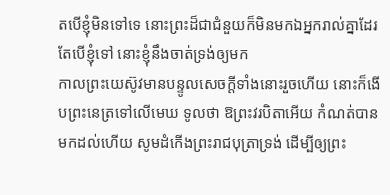តបើខ្ញុំមិនទៅទេ នោះព្រះដ៏ជាជំនួយក៏មិនមកឯអ្នករាល់គ្នាដែរ តែបើខ្ញុំទៅ នោះខ្ញុំនឹងចាត់ទ្រង់ឲ្យមក
កាលព្រះយេស៊ូវមានបន្ទូលសេចក្ដីទាំងនោះរួចហើយ នោះក៏ងើបព្រះនេត្រទៅលើមេឃ ទូលថា ឱព្រះវរបិតាអើយ កំណត់បានមកដល់ហើយ សូមដំកើងព្រះរាជបុត្រាទ្រង់ ដើម្បីឲ្យព្រះ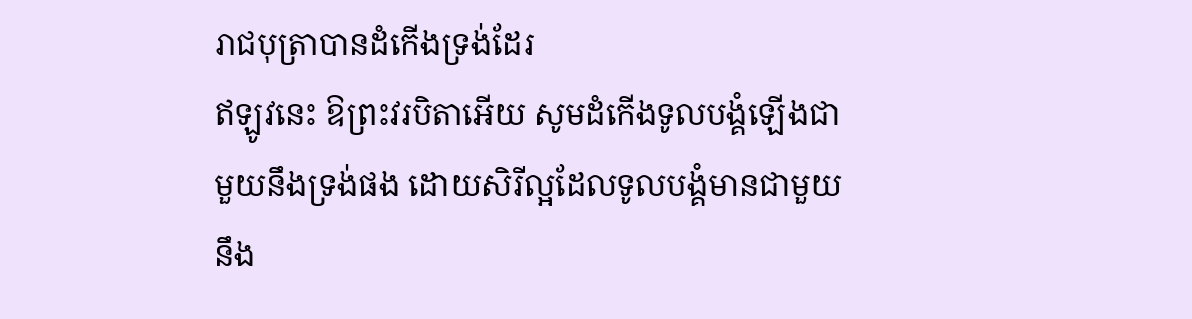រាជបុត្រាបានដំកើងទ្រង់ដែរ
ឥឡូវនេះ ឱព្រះវរបិតាអើយ សូមដំកើងទូលបង្គំឡើងជាមួយនឹងទ្រង់ផង ដោយសិរីល្អដែលទូលបង្គំមានជាមួយនឹង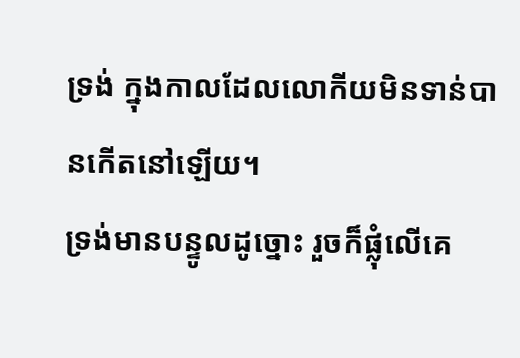ទ្រង់ ក្នុងកាលដែលលោកីយមិនទាន់បានកើតនៅឡើយ។
ទ្រង់មានបន្ទូលដូច្នោះ រួចក៏ផ្លុំលើគេ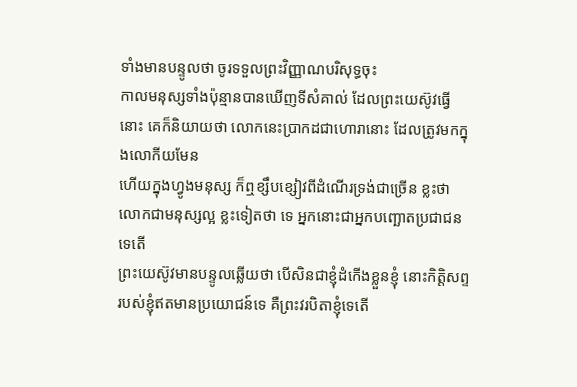ទាំងមានបន្ទូលថា ចូរទទួលព្រះវិញ្ញាណបរិសុទ្ធចុះ
កាលមនុស្សទាំងប៉ុន្មានបានឃើញទីសំគាល់ ដែលព្រះយេស៊ូវធ្វើនោះ គេក៏និយាយថា លោកនេះប្រាកដជាហោរានោះ ដែលត្រូវមកក្នុងលោកីយមែន
ហើយក្នុងហ្វូងមនុស្ស ក៏ឮខ្សឹបខ្សៀវពីដំណើរទ្រង់ជាច្រើន ខ្លះថា លោកជាមនុស្សល្អ ខ្លះទៀតថា ទេ អ្នកនោះជាអ្នកបញ្ឆោតប្រជាជនទេតើ
ព្រះយេស៊ូវមានបន្ទូលឆ្លើយថា បើសិនជាខ្ញុំដំកើងខ្លួនខ្ញុំ នោះកិត្តិសព្ទរបស់ខ្ញុំឥតមានប្រយោជន៍ទេ គឺព្រះវរបិតាខ្ញុំទេតើ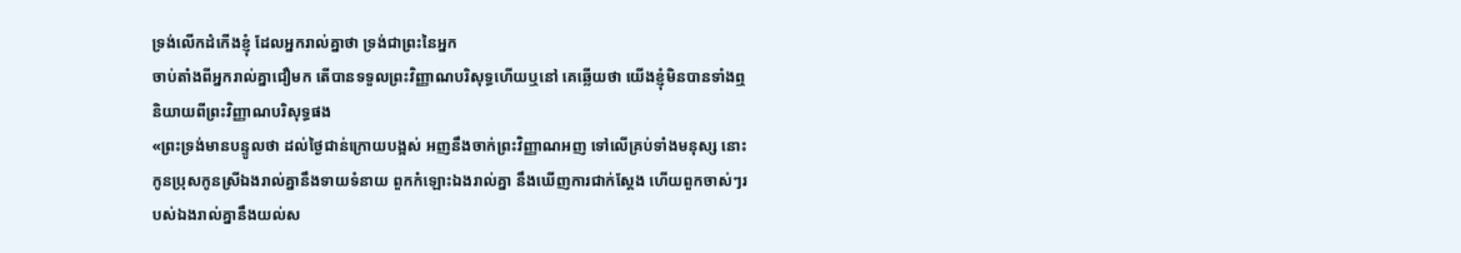ទ្រង់លើកដំកើងខ្ញុំ ដែលអ្នករាល់គ្នាថា ទ្រង់ជាព្រះនៃអ្នក
ចាប់តាំងពីអ្នករាល់គ្នាជឿមក តើបានទទួលព្រះវិញ្ញាណបរិសុទ្ធហើយឬនៅ គេឆ្លើយថា យើងខ្ញុំមិនបានទាំងឮនិយាយពីព្រះវិញ្ញាណបរិសុទ្ធផង
«ព្រះទ្រង់មានបន្ទូលថា ដល់ថ្ងៃជាន់ក្រោយបង្អស់ អញនឹងចាក់ព្រះវិញ្ញាណអញ ទៅលើគ្រប់ទាំងមនុស្ស នោះកូនប្រុសកូនស្រីឯងរាល់គ្នានឹងទាយទំនាយ ពួកកំឡោះឯងរាល់គ្នា នឹងឃើញការជាក់ស្តែង ហើយពួកចាស់ៗរបស់ឯងរាល់គ្នានឹងយល់ស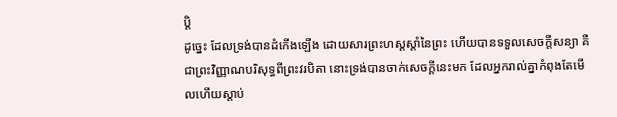ប្តិ
ដូច្នេះ ដែលទ្រង់បានដំកើងឡើង ដោយសារព្រះហស្តស្តាំនៃព្រះ ហើយបានទទួលសេចក្ដីសន្យា គឺជាព្រះវិញ្ញាណបរិសុទ្ធពីព្រះវរបិតា នោះទ្រង់បានចាក់សេចក្ដីនេះមក ដែលអ្នករាល់គ្នាកំពុងតែមើលហើយស្តាប់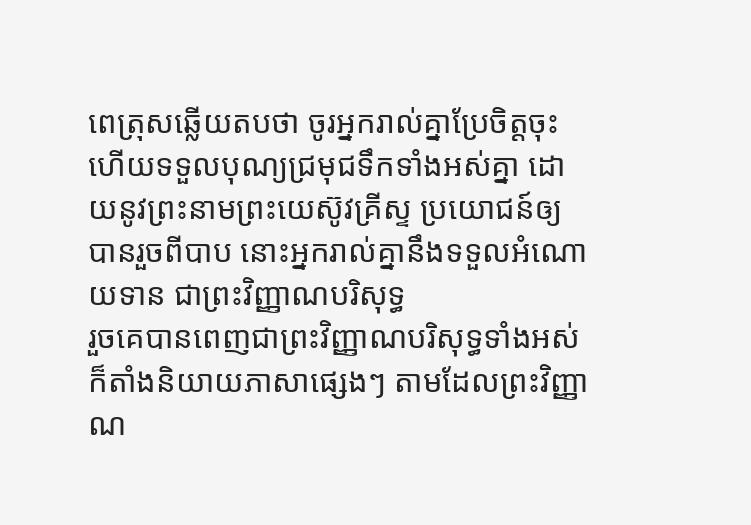ពេត្រុសឆ្លើយតបថា ចូរអ្នករាល់គ្នាប្រែចិត្តចុះ ហើយទទួលបុណ្យជ្រមុជទឹកទាំងអស់គ្នា ដោយនូវព្រះនាមព្រះយេស៊ូវគ្រីស្ទ ប្រយោជន៍ឲ្យបានរួចពីបាប នោះអ្នករាល់គ្នានឹងទទួលអំណោយទាន ជាព្រះវិញ្ញាណបរិសុទ្ធ
រួចគេបានពេញជាព្រះវិញ្ញាណបរិសុទ្ធទាំងអស់ ក៏តាំងនិយាយភាសាផ្សេងៗ តាមដែលព្រះវិញ្ញាណ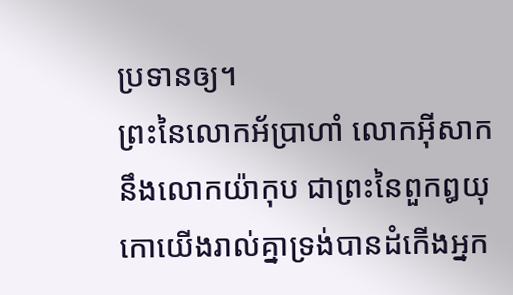ប្រទានឲ្យ។
ព្រះនៃលោកអ័ប្រាហាំ លោកអ៊ីសាក នឹងលោកយ៉ាកុប ជាព្រះនៃពួកឰយុកោយើងរាល់គ្នាទ្រង់បានដំកើងអ្នក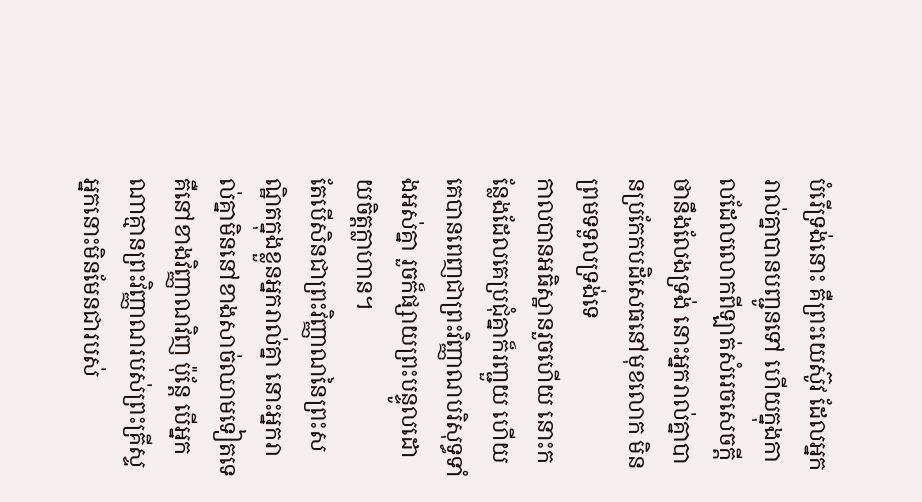បំរើទ្រង់នោះ គឺព្រះយេស៊ូវ ដែលអ្នករាល់គ្នាបានបញ្ជូនទៅ ហើយក្នុងកាលដែលលោកពីឡាត់សំរេចសេចក្ដីថានឹងលែងទ្រង់ នោះអ្នករាល់គ្នាបានប្រកែកបដិសេធនៅមុខលោក មិនព្រមទទួលទ្រង់ទេ
កាលបានអធិស្ឋានរួចហើយ នោះកន្លែងដែលគេប្រជុំគ្នាក៏រញ្ជួយ ហើយគេបានពេញជាព្រះវិញ្ញាណបរិសុទ្ធទាំងអស់គ្នា រួចក៏ផ្សាយព្រះបន្ទូលដោយចិត្តក្លាហាន។
តែបើសិនជាព្រះវិញ្ញាណនៃព្រះសណ្ឋិតក្នុងខ្លួនអ្នករាល់គ្នា នោះអ្នករាល់គ្នាមិននៅខាងសាច់ឈាមទៀតទេ គឺនៅខាងវិញ្ញាណវិញ ប៉ុន្តែ បើអ្នកណាគ្មានព្រះវិញ្ញាណរបស់ព្រះគ្រីស្ទ អ្នកនោះមិនមែនជារបស់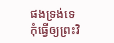ផងទ្រង់ទេ
កុំធ្វើឲ្យព្រះវិ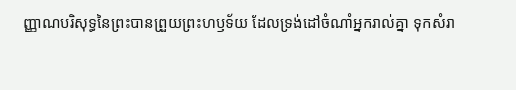ញ្ញាណបរិសុទ្ធនៃព្រះបានព្រួយព្រះហឫទ័យ ដែលទ្រង់ដៅចំណាំអ្នករាល់គ្នា ទុកសំរា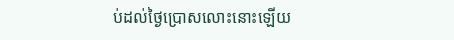ប់ដល់ថ្ងៃប្រោសលោះនោះឡើយ